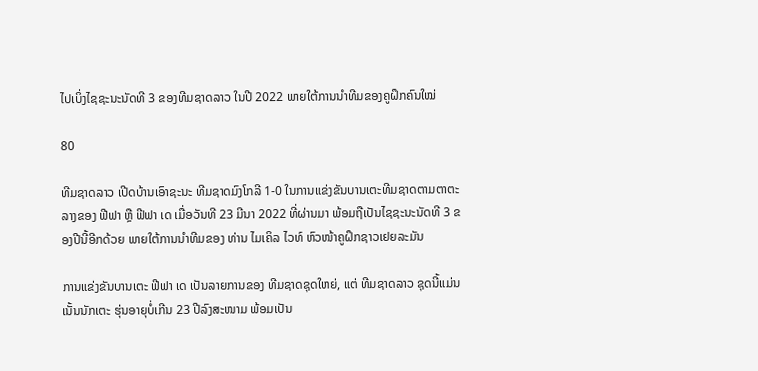ໄປເບິ່ງໄຊຊະນະນັດທີ 3 ຂອງທີມຊາດລາວ ໃນປີ 2022 ພາຍໃຕ້ການນໍາທີມຂອງຄູຝຶກຄົນໃໝ່

80

ທີມຊາດລາວ ເປີດບ້ານເອົາຊະນະ ທີມຊາດມົງໂກລີ 1-0 ໃນການແຂ່ງຂັນບານເຕະທີມຊາດຕາມຕາຕະລາງຂອງ ຟີຟາ ຫຼື ຟີຟາ ເດ ເມື່ອວັນທີ 23 ມີນາ 2022 ທີ່ຜ່ານມາ ພ້ອມຖືເປັນໄຊຊະນະນັດທີ 3 ຂອງປີນີ້ອີກດ້ວຍ ພາຍໃຕ້ການນໍາທີມຂອງ ທ່ານ ໄມເຄິລ ໄວທ໌ ຫົວໜ້າຄູຝຶກຊາວເຢຍລະມັນ

ການແຂ່ງຂັນບານເຕະ ຟີຟາ ເດ ເປັນລາຍການຂອງ ທີມຊາດຊຸດໃຫຍ່, ແຕ່ ທີມຊາດລາວ ຊຸດນີ້ແມ່ນເນັ້ນນັກເຕະ ຮຸ່ນອາຍຸບໍ່ເກີນ 23 ປີລົງສະໜາມ ພ້ອມເປັນ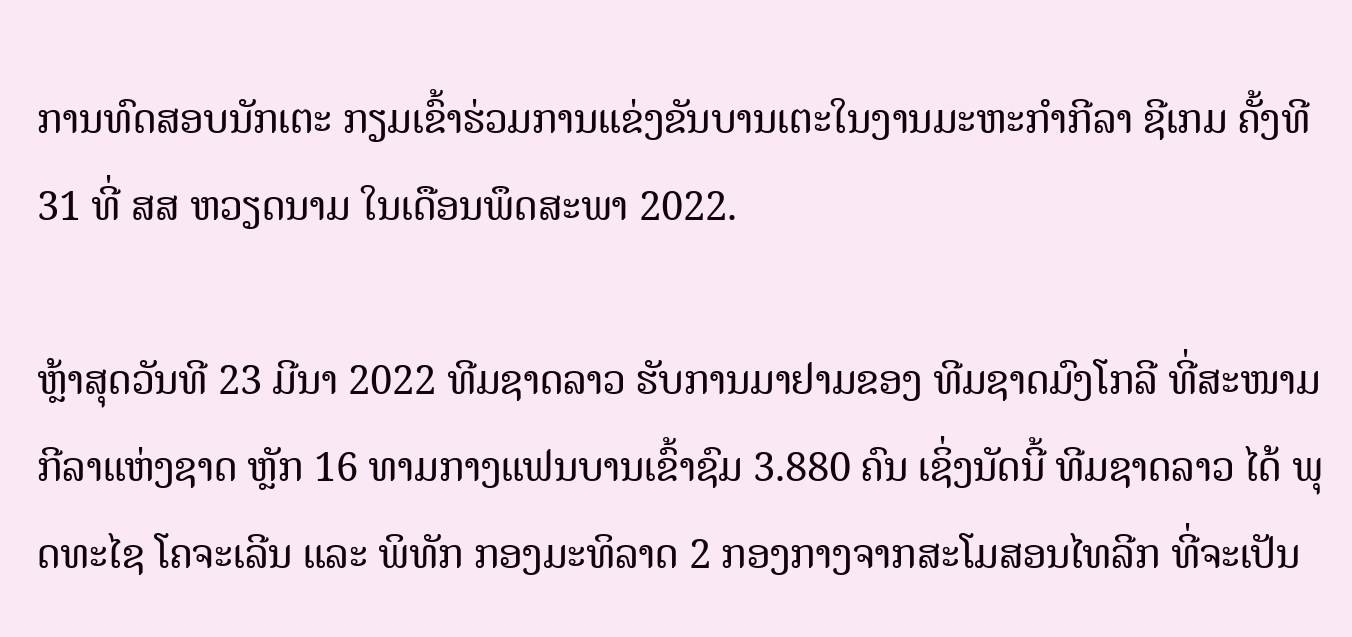ການທົດສອບນັກເຕະ ກຽມເຂົ້າຮ່ວມການແຂ່ງຂັນບານເຕະໃນງານມະຫະກໍາກີລາ ຊີເກມ ຄັ້ງທີ 31 ທີ່ ສສ ຫວຽດນາມ ໃນເດືອນພຶດສະພາ 2022.

ຫຼ້າສຸດວັນທີ 23 ມີນາ 2022 ທີມຊາດລາວ ຮັບການມາຢາມຂອງ ທີມຊາດມົງໂກລີ ທີ່ສະໜາມກີລາແຫ່ງຊາດ ຫຼັກ 16 ທາມກາງແຟນບານເຂົ້າຊົມ 3.880 ຄົນ ເຊິ່ງນັດນີ້ ທີມຊາດລາວ ໄດ້ ພຸດທະໄຊ ໂຄຈະເລີນ ແລະ ພິທັກ ກອງມະທິລາດ 2 ກອງກາງຈາກສະໂມສອນໄທລີກ ທີ່ຈະເປັນ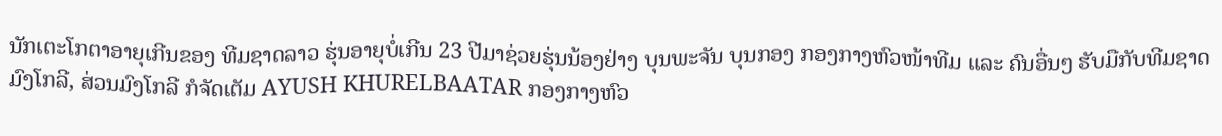ນັກເຕະໂກຕາອາຍຸເກີນຂອງ ທີມຊາດລາວ ຮຸ່ນອາຍຸບໍ່ເກີນ 23 ປີມາຊ່ວຍຮຸ່ນນ້ອງຢ່າງ ບຸນພະຈັນ ບຸນກອງ ກອງກາງຫົວໜ້າທີມ ແລະ ຄົນອື່ນໆ ຮັບມືກັບທີມຊາດມົງໂກລີ, ສ່ວນມົງໂກລີ ກໍຈັດເຕັມ AYUSH KHURELBAATAR ກອງກາງຫົວ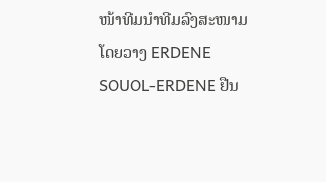ໜ້າທີມນໍາທີມລົງສະໜາມ ໂດຍວາງ ERDENE SOUOL-ERDENE ຢືນ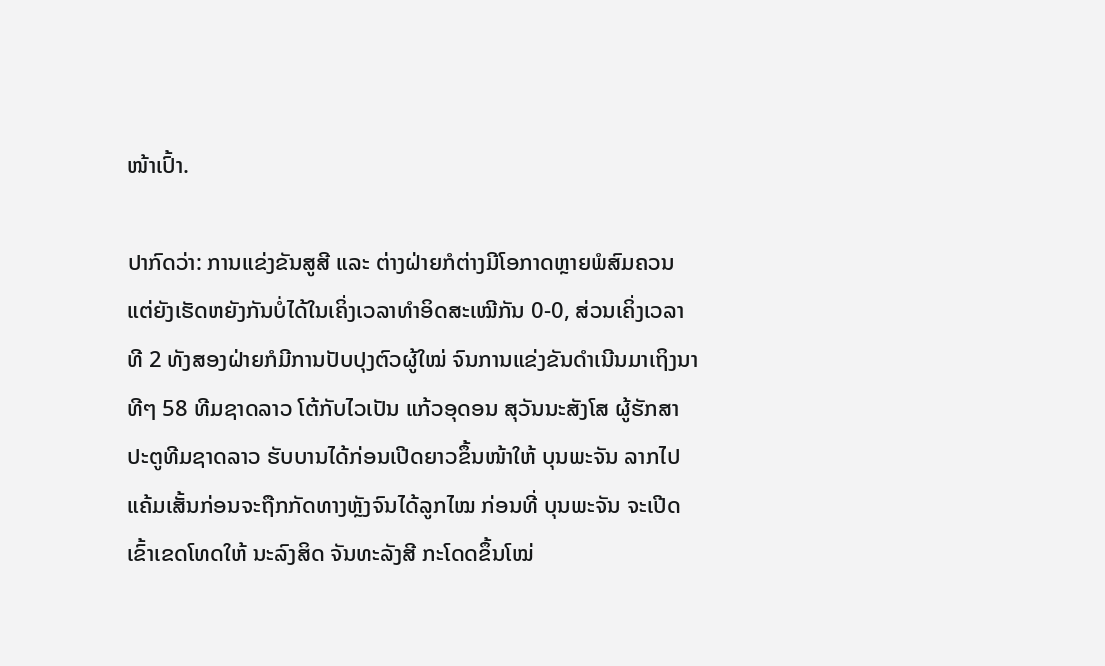ໜ້າເປົ້າ.

ປາກົດວ່າ: ການແຂ່ງຂັນສູສີ ແລະ ຕ່າງຝ່າຍກໍຕ່າງມີໂອກາດຫຼາຍພໍສົມຄວນ ແຕ່ຍັງເຮັດຫຍັງກັນບໍ່ໄດ້ໃນເຄິ່ງເວລາທໍາອິດສະເໝີກັນ 0-0, ສ່ວນເຄິ່ງເວລາທີ 2 ທັງສອງຝ່າຍກໍມີການປັບປຸງຕົວຜູ້ໃໝ່ ຈົນການແຂ່ງຂັນດໍາເນີນມາເຖິງນາທີໆ 58 ທີມຊາດລາວ ໂຕ້ກັບໄວເປັນ ແກ້ວອຸດອນ ສຸວັນນະສັງໂສ ຜູ້ຮັກສາປະຕູທີມຊາດລາວ ຮັບບານໄດ້ກ່ອນເປີດຍາວຂຶ້ນໜ້າໃຫ້ ບຸນພະຈັນ ລາກໄປແຄ້ມເສັ້ນກ່ອນຈະຖືກກັດທາງຫຼັງຈົນໄດ້ລູກໄໝ ກ່ອນທີ່ ບຸນພະຈັນ ຈະເປີດເຂົ້າເຂດໂທດໃຫ້ ນະລົງສິດ ຈັນທະລັງສີ ກະໂດດຂຶ້ນໂໝ່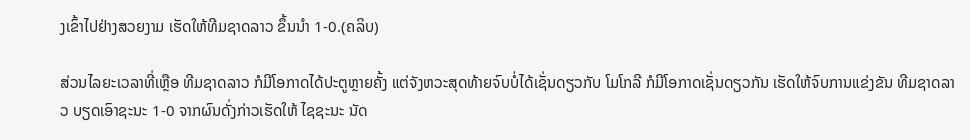ງເຂົ້າໄປຢ່າງສວຍງາມ ເຮັດໃຫ້ທີມຊາດລາວ ຂຶ້ນນໍາ 1-0.(ຄລິບ)

ສ່ວນໄລຍະເວລາທີ່ເຫຼືອ ທີມຊາດລາວ ກໍມີໂອກາດໄດ້ປະຕູຫຼາຍຄັ້ງ ແຕ່ຈັງຫວະສຸດທ້າຍຈົບບໍ່ໄດ້ເຊັ່ນດຽວກັບ ໂມໂກລີ ກໍມີໂອກາດເຊັ່ນດຽວກັນ ເຮັດໃຫ້ຈົບການແຂ່ງຂັນ ທີມຊາດລາວ ບຽດເອົາຊະນະ 1-0 ຈາກຜົນດັ່ງກ່າວເຮັດໃຫ້ ໄຊຊະນະ ນັດ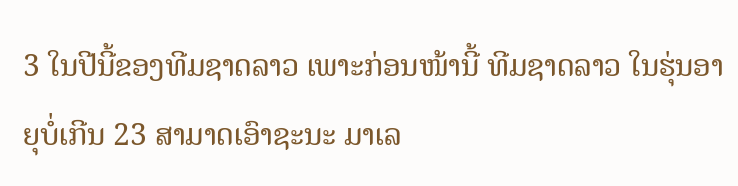3 ໃນປີນີ້ຂອງທີມຊາດລາວ ເພາະກ່ອນໜ້ານີ້ ທີມຊາດລາວ ໃນຮຸ່ນອາຍຸບໍ່ເກີນ 23 ສາມາດເອົາຊະນະ ມາເລ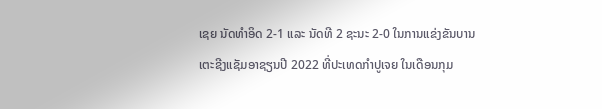ເຊຍ ນັດທໍາອິດ 2-1 ແລະ ນັດທີ 2 ຊະນະ 2-0 ໃນການແຂ່ງຂັນບານເຕະຊີງແຊັມອາຊຽນປີ 2022 ທີ່ປະເທດກໍາປູເຈຍ ໃນເດືອນກຸມ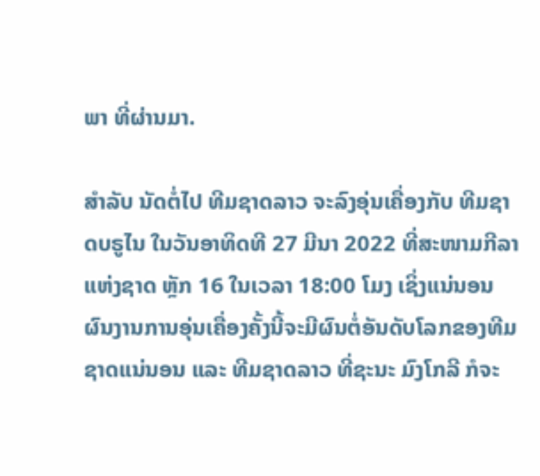ພາ ທີ່ຜ່ານມາ.

ສໍາລັບ ນັດຕໍ່ໄປ ທີມຊາດລາວ ຈະລົງອຸ່ນເຄື່ອງກັບ ທີມຊາດບຣູໄນ ໃນວັນອາທິດທີ 27 ມີນາ 2022 ທີ່ສະໜາມກີລາແຫ່ງຊາດ ຫຼັກ 16 ໃນເວລາ 18:00 ໂມງ ເຊິ່ງແນ່ນອນຜົນງານການອຸ່ນເຄື່ອງຄັ້ງນີ້ຈະມີຜົນຕໍ່ອັນດັບໂລກຂອງທີມຊາດແນ່ນອນ ແລະ ທີມຊາດລາວ ທີ່ຊະນະ ມົງໂກລີ ກໍຈະ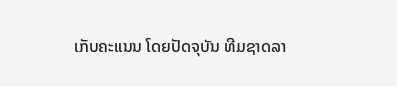ເກັບຄະແນນ ໂດຍປັດຈຸບັນ ທີມຊາດລາ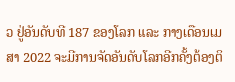ວ ຢູ່ອັນດັບທີ 187 ຂອງໂລກ ແລະ ກາງເດືອນເມສາ 2022 ຈະມີການຈັດອັນດັບໂລກອີກຄັ້ງຕ້ອງຕິ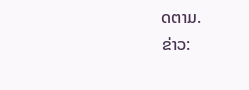ດຕາມ.
ຂ່າວ: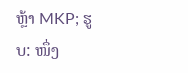ຫຼ້າ MKP; ຮູບ: ໜຶ່ງ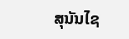ສຸນັນໄຊ